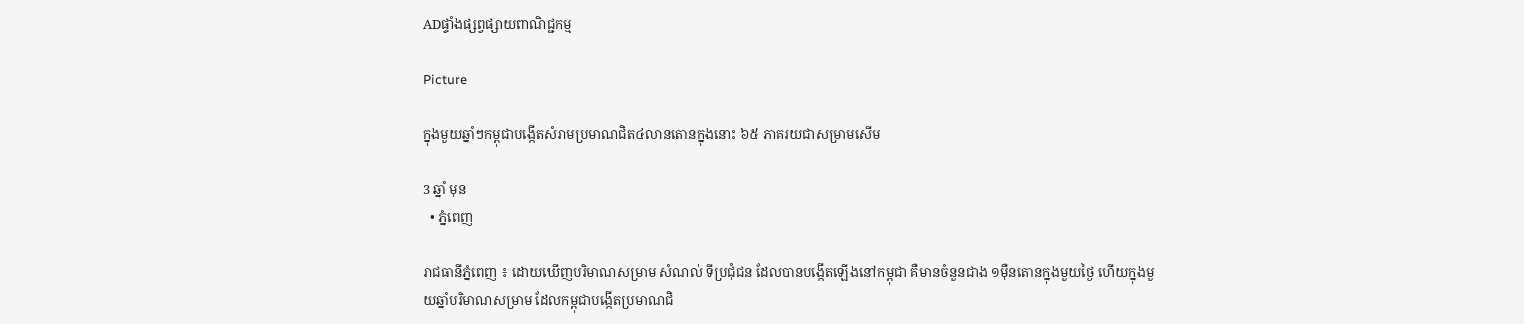ADផ្ទាំងផ្សព្វផ្សាយពាណិជ្ជកម្ម

Picture

ក្នុងមួយឆ្នាំៗកម្ពុជាបង្កើតសំរាមប្រមាណជិត៤លានតោនក្នុងនោះ ៦៥ ភាគរយជាសម្រាមសើម

3 ឆ្នាំ មុន
  • ភ្នំពេញ

រាជធានីភ្នំពេញ ៖ ដោយឃើញបរិមាណសម្រាម សំណល់ ទីប្រជុំជន ដែលបានបង្កើតឡើងនៅកម្ពុជា គឺមានចំនួនជាង ១ម៉ឺនតោនក្នុងមួយថ្ងៃ ហើយក្នុងមួយឆ្នាំបរិមាណសម្រាម ដែលកម្ពុជាបង្កើតប្រមាណជិ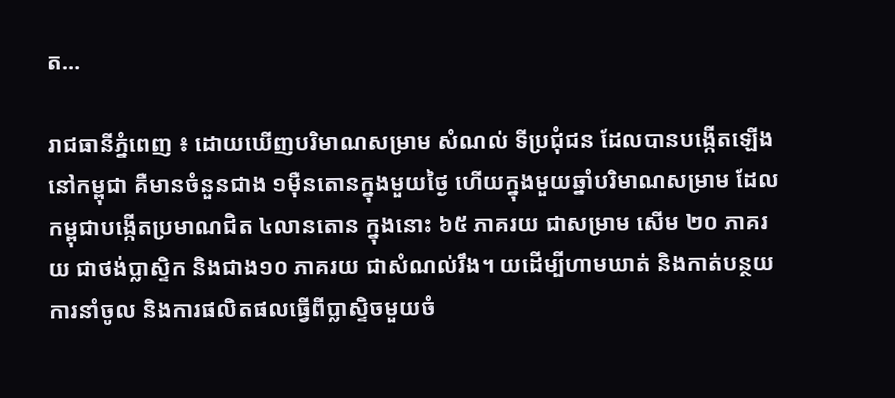ត…

រាជធានីភ្នំពេញ ៖ ដោយឃើញបរិមាណសម្រាម សំណល់ ទីប្រជុំជន ដែលបានបង្កើតឡើងនៅកម្ពុជា គឺមានចំនួនជាង ១ម៉ឺនតោនក្នុងមួយថ្ងៃ ហើយក្នុងមួយឆ្នាំបរិមាណសម្រាម ដែលកម្ពុជាបង្កើតប្រមាណជិត ៤លានតោន ក្នុងនោះ ៦៥ ភាគរយ ជាសម្រាម សើម ២០ ភាគរយ ជាថង់ប្លាស្ទិក និងជាង១០ ភាគរយ ជាសំណល់រឹង។ យដើម្បីហាមឃាត់ និងកាត់បន្ថយការនាំចូល និងការផលិតផលធ្វើពីប្លាស្ទិចមួយចំ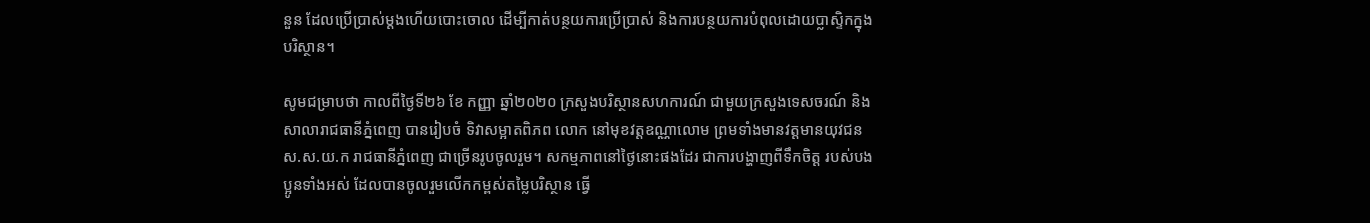នួន ដែលប្រើប្រាស់ម្តងហើយបោះចោល ដើម្បីកាត់បន្ថយការប្រើប្រាស់ និងការបន្ថយការបំពុលដោយប្លាស្ទិកក្នុងបរិស្ថាន។

សូមជម្រាបថា កាលពីថ្ងៃទី២៦ ខែ កញ្ញា ឆ្នាំ២០២០ ក្រសួងបរិស្ថានសហការណ៍ ជាមួយក្រសួងទេសចរណ៍ និងសាលារាជធានីភ្នំពេញ បានរៀបចំ ទិវាសម្អាតពិភព លោក នៅមុខវត្តឧណ្ណាលោម ព្រមទាំងមានវត្តមានយុវជន ស.ស.យ.ក រាជធានីភ្នំពេញ ជាច្រើនរូបចូលរួម។ សកម្មភាពនៅថ្ងៃនោះផងដែរ ជាការបង្ហាញពីទឹកចិត្ត របស់បងប្អូនទាំងអស់ ដែលបានចូលរួមលើកកម្ពស់តម្លៃបរិស្ថាន ធ្វើ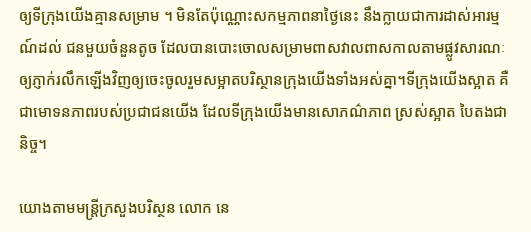ឲ្យទីក្រុងយើងគ្មានសម្រាម ។ មិនតែប៉ុណ្ណោះសកម្មភាពនាថ្ងៃនេះ នឹងក្លាយជាការដាស់អារម្មណ៍ដល់ ជនមួយចំនួនតូច ដែលបានបោះចោលសម្រាមពាសវាលពាសកាលតាមផ្លូវសារណៈ ឲ្យភ្ញាក់រលឹកឡើងវិញឲ្យចេះចូលរួមសម្អាតបរិស្ថានក្រុងយើងទាំងអស់គ្នា។ទីក្រុងយើងស្អាត គឺជាមោទនភាពរបស់ប្រជាជនយើង ដែលទីក្រុងយើងមានសោភណ៌ភាព ស្រស់ស្អាត បៃតងជានិច្ច។

យោងតាមមន្ត្រីក្រសួងបរិស្ថន លោក នេ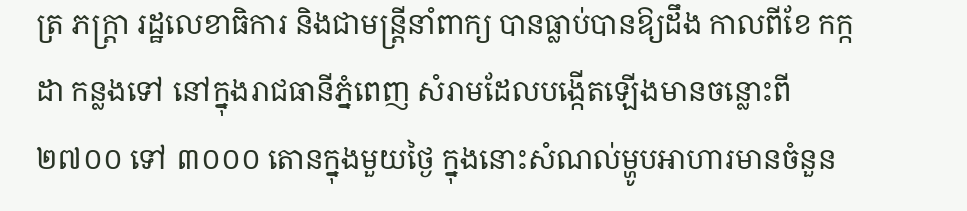ត្រ ភក្ត្រា រដ្ឋលេខាធិការ និងជាមន្ត្រីនាំពាក្យ បានធ្លាប់បានឱ្យដឹង កាលពីខែ កក្កដា កន្លងទៅ នៅក្នុងរាជធានីភ្នំពេញ សំរាមដែលបង្កើតឡើងមានចន្លោះពី ២៧០០ ទៅ ៣០០០ តោនក្នុងមួយថ្ងៃ ក្នុងនោះសំណល់ម្ហូបអាហារមានចំនួន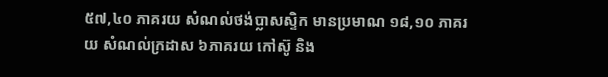៥៧,៤០ ភាគរយ សំណល់ថង់ប្លាសស្ទិក មានប្រមាណ ១៨,១០ ភាគរយ សំណល់ក្រដាស ៦ភាគរយ កៅស៊ូ និង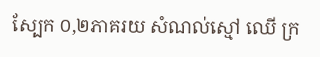ស្បែក ០,២ភាគរយ សំណល់ស្មៅ ឈើ ក្រ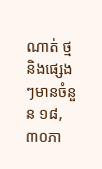ណាត់ ថ្ម និងផ្សេងៗមានចំនួន ១៨,៣០ភា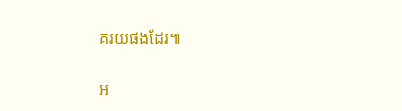គរយផងដែរ៕

អ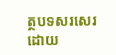ត្ថបទសរសេរ ដោយ